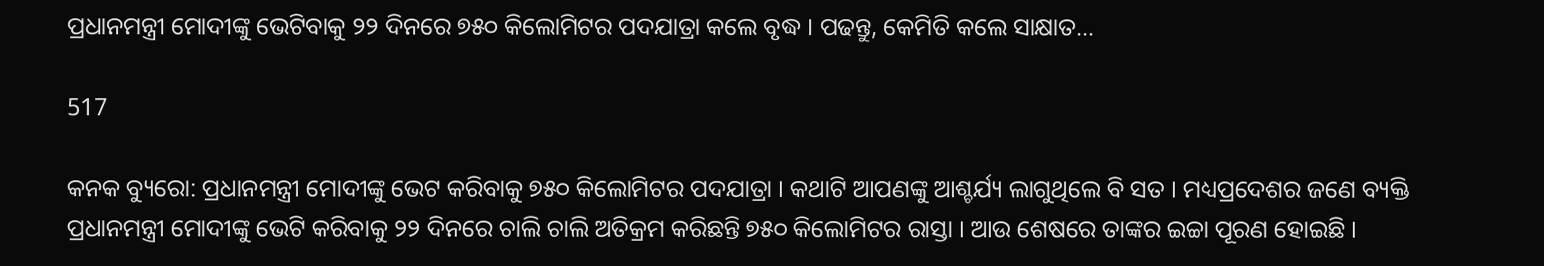ପ୍ରଧାନମନ୍ତ୍ରୀ ମୋଦୀଙ୍କୁ ଭେଟିବାକୁ ୨୨ ଦିନରେ ୭୫୦ କିଲୋମିଟର ପଦଯାତ୍ରା କଲେ ବୃଦ୍ଧ । ପଢନ୍ତୁ, କେମିତି କଲେ ସାକ୍ଷାତ…

517

କନକ ବ୍ୟୁରୋ: ପ୍ରଧାନମନ୍ତ୍ରୀ ମୋଦୀଙ୍କୁ ଭେଟ କରିବାକୁ ୭୫୦ କିଲୋମିଟର ପଦଯାତ୍ରା । କଥାଟି ଆପଣଙ୍କୁ ଆଶ୍ଚର୍ଯ୍ୟ ଲାଗୁଥିଲେ ବି ସତ । ମଧ୍ୟପ୍ରଦେଶର ଜଣେ ବ୍ୟକ୍ତି ପ୍ରଧାନମନ୍ତ୍ରୀ ମୋଦୀଙ୍କୁ ଭେଟି କରିବାକୁ ୨୨ ଦିନରେ ଚାଲି ଚାଲି ଅତିକ୍ରମ କରିଛନ୍ତି ୭୫୦ କିଲୋମିଟର ରାସ୍ତା । ଆଉ ଶେଷରେ ତାଙ୍କର ଇଚ୍ଚା ପୂରଣ ହୋଇଛି ।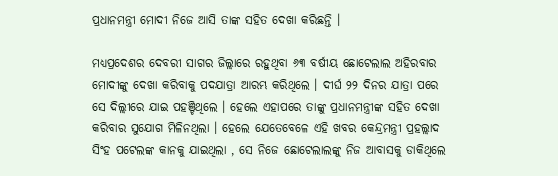ପ୍ରଧାନମନ୍ତ୍ରୀ ମୋଦୀ ନିଜେ ଆସି ତାଙ୍କ ସହିତ ଦେଖା କରିଛନ୍ତି ।

ମଧ୍ୟପ୍ରଦେଶର ଦେବରୀ ସାଗର ଜିଲ୍ଲାରେ ରହୁଥିବା ୬୩ ବର୍ଷୀୟ ଛୋଟେଲାଲ ଅହିରବାର ମୋଦୀଙ୍କୁ ଦେଖା କରିବାକୁ ପଦଯାତ୍ରା ଆରମ୍ଭ କରିଥିଲେ । ଦୀର୍ଘ ୨୨ ଦିନର ଯାତ୍ରା ପରେ ସେ ଦିଲ୍ଲୀରେ ଯାଇ ପହଞ୍ଚିଥିଲେ । ହେଲେ ଏହାପରେ ତାଙ୍କୁ ପ୍ରଧାନମନ୍ତ୍ରୀଙ୍କ ସହିତ ଦେଖା କରିବାର ସୁଯୋଗ ମିଳିନଥିଲା । ହେଲେ ଯେତେବେଳେ ଏହି ଖବର କେନ୍ଦ୍ରମନ୍ତ୍ରୀ ପ୍ରହଲ୍ଲାଦ ସିଂହ ପଟେଲଙ୍କ କାନକୁ ଯାଇଥିଲା , ସେ ନିଜେ ଛୋଟେଲାଲଙ୍କୁ ନିଜ ଆବାସକୁ ଡାକିଥିଲେ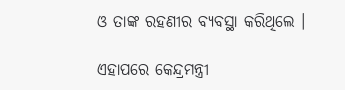ଓ ତାଙ୍କ ରହଣୀର ବ୍ୟବସ୍ଥା କରିଥିଲେ ।

ଏହାପରେ କେନ୍ଦ୍ରମନ୍ତ୍ରୀ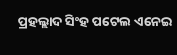ପ୍ରହଲ୍ଲାଦ ସିଂହ ପଟେଲ ଏନେଇ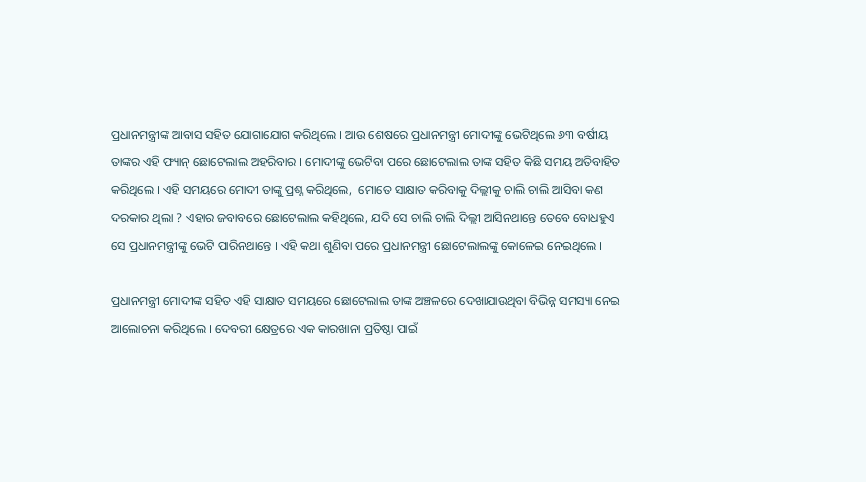ପ୍ରଧାନମନ୍ତ୍ରୀଙ୍କ ଆବାସ ସହିତ ଯୋଗାଯୋଗ କରିଥିଲେ । ଆଉ ଶେଷରେ ପ୍ରଧାନମନ୍ତ୍ରୀ ମୋଦୀଙ୍କୁ ଭେଟିଥିଲେ ୬୩ ବର୍ଷୀୟ ତାଙ୍କର ଏହି ଫ୍ୟାନ୍ ଛୋଟେଲାଲ ଅହରିବାର । ମୋଦୀଙ୍କୁ ଭେଟିବା ପରେ ଛୋଟେଲାଲ ତାଙ୍କ ସହିତ କିଛି ସମୟ ଅତିବାହିତ କରିଥିଲେ । ଏହି ସମୟରେ ମୋଦୀ ତାଙ୍କୁ ପ୍ରଶ୍ନ କରିଥିଲେ,  ମୋତେ ସାକ୍ଷାତ କରିବାକୁ ଦିଲ୍ଲୀକୁ ଚାଲି ଚାଲି ଆସିବା କଣ ଦରକାର ଥିଲା ? ଏହାର ଜବାବରେ ଛୋଟେଲାଲ କହିଥିଲେ, ଯଦି ସେ ଚାଲି ଚାଲି ଦିଲ୍ଲୀ ଆସିନଥାନ୍ତେ ତେବେ ବୋଧହୁଏ ସେ ପ୍ରଧାନମନ୍ତ୍ରୀଙ୍କୁ ଭେଟି ପାରିନଥାନ୍ତେ । ଏହି କଥା ଶୁଣିବା ପରେ ପ୍ରଧାନମନ୍ତ୍ରୀ ଛୋଟେଲାଲଙ୍କୁ କୋଳେଇ ନେଇଥିଲେ ।

ପ୍ରଧାନମନ୍ତ୍ରୀ ମୋଦୀଙ୍କ ସହିତ ଏହି ସାକ୍ଷାତ ସମୟରେ ଛୋଟେଲାଲ ତାଙ୍କ ଅଞ୍ଚଳରେ ଦେଖାଯାଉଥିବା ବିଭିନ୍ନ ସମସ୍ୟା ନେଇ ଆଲୋଚନା କରିଥିଲେ । ଦେବରୀ କ୍ଷେତ୍ରରେ ଏକ କାରଖାନା ପ୍ରତିଷ୍ଠା ପାଇଁ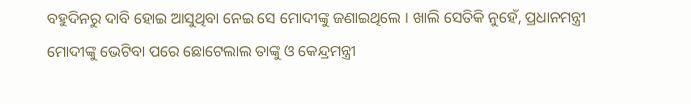ବହୁଦିନରୁ ଦାବି ହୋଇ ଆସୁଥିବା ନେଇ ସେ ମୋଦୀଙ୍କୁ ଜଣାଇଥିଲେ । ଖାଲି ସେତିକି ନୁହେଁ, ପ୍ରଧାନମନ୍ତ୍ରୀ ମୋଦୀଙ୍କୁ ଭେଟିବା ପରେ ଛୋଟେଲାଲ ତାଙ୍କୁ ଓ କେନ୍ଦ୍ରମନ୍ତ୍ରୀ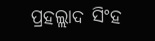ପ୍ରହଲ୍ଲାଦ ସିଂହ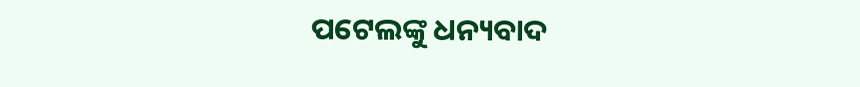ପଟେଲଙ୍କୁ ଧନ୍ୟବାଦ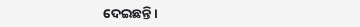ଦେଇଛନ୍ତି ।